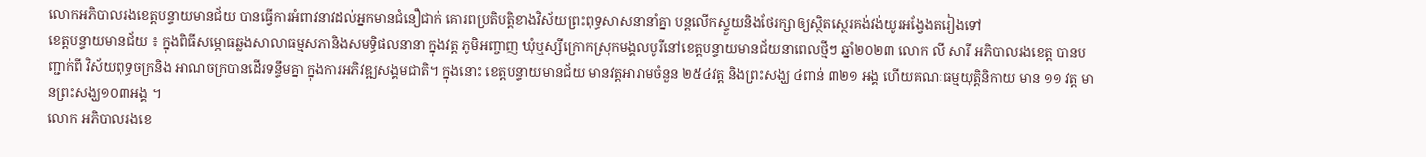លោកអភិបាលរងខេត្តបន្ទាយមានជ័យ បានធ្វើការអំពាវនាវដល់អ្នកមានជំនឿជាក់ គោរពប្រតិបត្តិខាងវិស័យព្រះពុទ្ធសាសនានាំគ្នា បន្តលើកស្ទួយនិងថែរក្សាឲ្យស្ថិតស្ថេរគង់វង់យូរអង្វែងតរៀងទៅ
ខេត្តបន្ទាយមានជ័យ ៖ ក្នុងពិធីសម្ភោធឆ្លងសាលាធម្មសភានិងសមទ្ធិផលនានា ក្នុងវត្ត ភូមិអញ្ចាញ ឃុំឬស្សីក្រោកស្រុកមង្គលបូរីនៅខេត្តបន្ទាយមានជ័យនាពេលថ្មីៗ ឆ្នាំ២០២៣ លោក លី សារី អភិបាលរងខេត្ត បានបញ្ជាក់ពី វិស័យពុទ្ធចក្រនិង អាណចក្របានដើរទន្ទឹមគ្នា ក្នុងការអភិវឌ្ឍសង្គមជាតិ។ ក្នុងនោះ ខេត្តបន្ទាយមានជ័យ មានវត្តអារាមចំនួន ២៥៤វត្ត និងព្រះសង្ឃ ៤ពាន់ ៣២១ អង្គ ហើយគណៈធម្មយុត្តិនិកាយ មាន ១១ វត្ត មានព្រះសង្ឃ១០៣អង្គ ។
លោក អភិបាលរងខេ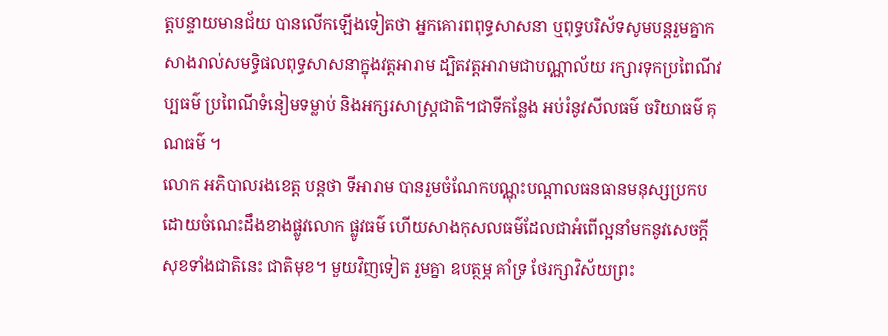ត្តបន្ទាយមានជ័យ បានលើកឡើងទៀតថា អ្នកគោរពពុទ្ធសាសនា ឬពុទ្ធបរិស័ទសូមបន្តរួមគ្នាកសាងរាល់សមទ្ធិផលពុទ្ធសាសនាក្នុងវត្តអារាម ដ្បិតវត្តអារាមជាបណ្ណាល័យ រក្សារទុកប្រពៃណីវប្បធម៌ ប្រពៃណីទំនៀមទម្លាប់ និងអក្សរសាស្ត្រជាតិ។ជាទីកន្លែង អប់រំនូវសីលធម៌ ចរិយាធម៌ គុណធម៌ ។
លោក អភិបាលរងខេត្ត បន្តថា ទីអារាម បានរួមចំណែកបណ្ណុះបណ្ដាលធនធានមនុស្សប្រកបដោយចំណេះដឹងខាងផ្លូវលោក ផ្លូវធម៌ ហើយសាងកុសលធម៌ដែលជាអំពើល្អនាំមកនូវសេចក្ដីសុខទាំងជាតិនេះ ជាតិមុខ។ មួយវិញទៀត រួមគ្នា ឧបត្ថម្ភ គាំទ្រ ថែរក្សាវិស័យព្រះ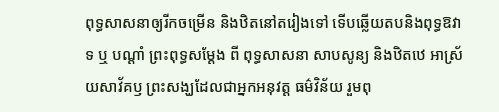ពុទ្ធសាសនាឲ្យរីកចម្រើន និងឋិតនៅតរៀងទៅ ទើបឆ្លើយតបនិងពុទ្ធឱវាទ ឬ បណ្ដាំ ព្រះពុទ្ធសម្ដែង ពី ពុទ្ធសាសនា សាបសូន្យ និងឋិតឋេ អាស្រ័យសាវ័គឫ ព្រះសង្ឃដែលជាអ្នកអនុវត្ត ធម៌វិន័យ រួមពុ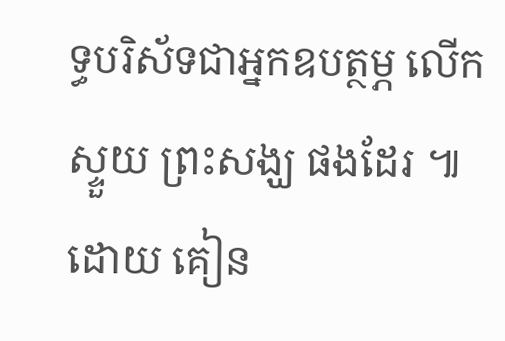ទ្ធបរិស័ទជាអ្នកឧបត្ថម្ភ លើកស្ទួយ ព្រះសង្ឃ ផងដែរ ៕
ដោយ គៀន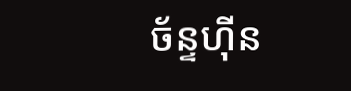ច័ន្ទហ៊ីន